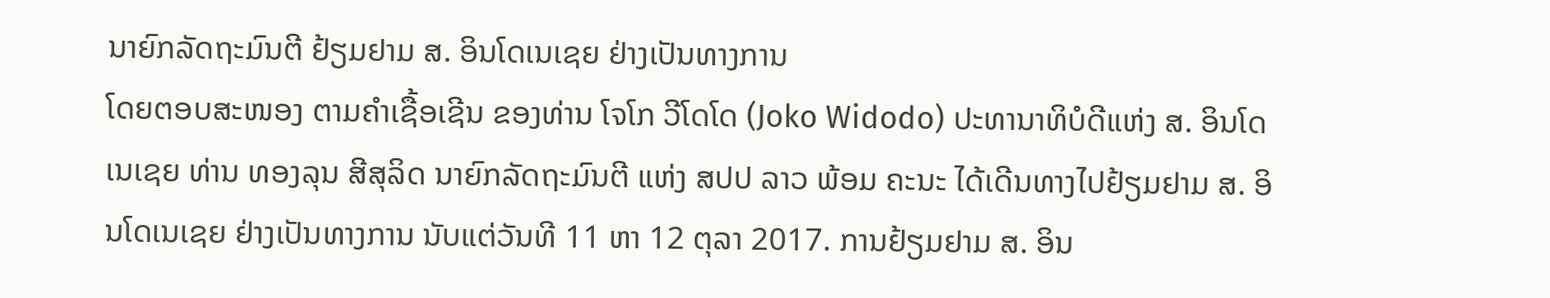ນາຍົກລັດຖະມົນຕີ ຢ້ຽມຢາມ ສ. ອິນໂດເນເຊຍ ຢ່າງເປັນທາງການ
ໂດຍຕອບສະໜອງ ຕາມຄໍາເຊື້ອເຊີນ ຂອງທ່ານ ໂຈໂກ ວີໂດໂດ (Joko Widodo) ປະທານາທິບໍດີແຫ່ງ ສ. ອິນໂດເນເຊຍ ທ່ານ ທອງລຸນ ສີສຸລິດ ນາຍົກລັດຖະມົນຕີ ແຫ່ງ ສປປ ລາວ ພ້ອມ ຄະນະ ໄດ້ເດີນທາງໄປຢ້ຽມຢາມ ສ. ອິນໂດເນເຊຍ ຢ່າງເປັນທາງການ ນັບແຕ່ວັນທີ 11 ຫາ 12 ຕຸລາ 2017. ການຢ້ຽມຢາມ ສ. ອິນ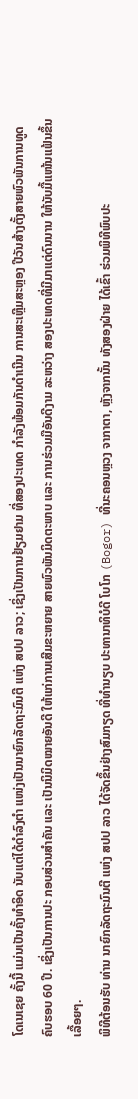ໂດເນເຊຍ ຄັ້ງນີ້ ແມ່ນເປັນຄັ້ງທໍາອິດ ນັບແຕ່ໄດ້ດໍາລົງຕໍາ ແໜ່ງເປັນນາຍົກລັດຖະມົນຕີ ແຫ່ງ ສປປ ລາວ; ເຊິ່ງເປັນການຢ້ຽມຢາມ ທີ່ສອງປະເທດ ກຳລັງພ້ອມກັນດຳເນີນ ການສະເຫຼີມສະຫຼອງ ປີວັນສ້າງຕັ້ງສາຍພົວພັນການທູດ ຄົບຮອບ 60 ປີ. ເຊິ່ງເປັນການປະ ກອບສ່ວນສຳຄັນ ແລະ ເປັນນິມິດໝາຍອັນດີ ໃຫ້ແກ່ການເສີມຂະຫຍາຍ ສາຍພົວພັນມິດຕະພາບ ແລະ ການຮ່ວມມືອັນດີງາມ ລະຫວ່າງ ສອງປະເທດທີ່ມີມາແຕ່ດົນນານ ໃຫ້ນັບມື້ແໜ້ນແຟ້ນຂຶ້ນເລື້ອຍໆ.
ພິທີຕ້ອນຮັບ ທ່ານ ນາຍົກລັດຖະມົນຕີ ແຫ່ງ ສປປ ລາວ ໄດ້ຈັດຂຶ້ນຢ່າງສົມກຽດ ທີ່ທຳນຽບ ປະທານາທິບໍດີ ໂບໂກ (Bogor) ທີ່ນະຄອນຫຼວງ ຈາກາຕາ, ຫຼັງຈາກນັ້ນ ທັງສອງຝ່າຍ ໄດ້ເຂົ້າ ຮ່ວມພິທີພົບປະ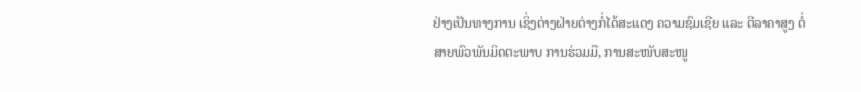ຢ່າງເປັນທາງການ ເຊິ່ງຕ່າງຝ່າຍຕ່າງກໍ່ໄດ້ສະແດງ ຄວາມຊົມເຊີຍ ແລະ ຕີລາຄາສູງ ຕໍ່ສາຍພົວພັນມິດຕະພາບ ການຮ່ວມມື, ການສະໜັບສະໜູ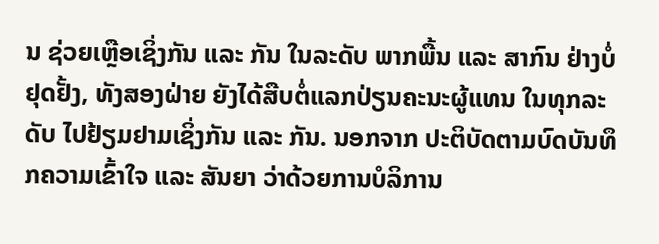ນ ຊ່ວຍເຫຼືອເຊິ່ງກັນ ແລະ ກັນ ໃນລະດັບ ພາກພື້ນ ແລະ ສາກົນ ຢ່າງບໍ່ຢຸດຢັ້ງ, ທັງສອງຝ່າຍ ຍັງໄດ້ສືບຕໍ່ແລກປ່ຽນຄະນະຜູ້ແທນ ໃນທຸກລະດັບ ໄປຢ້ຽມຢາມເຊິ່ງກັນ ແລະ ກັນ. ນອກຈາກ ປະຕິບັດຕາມບົດບັນທຶກຄວາມເຂົ້າໃຈ ແລະ ສັນຍາ ວ່າດ້ວຍການບໍລິການ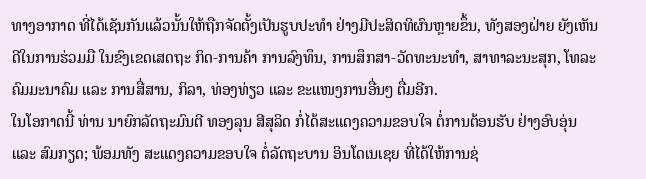ທາງອາກາດ ທີ່ໄດ້ເຊັນກັນແລ້ວນັ້ນໃຫ້ຖືກຈັດຕັ້ງເປັນຮູບປະທຳ ຢ່າງມີປະສິດທິຜົນຫຼາຍຂຶ້ນ, ທັງສອງຝ່າຍ ຍັງເຫັນດີໃນການຮ່ວມມື ໃນຂົງເຂດເສດຖະ ກິດ-ການຄ້າ ການລົງທຶນ, ການສຶກສາ-ວັດທະນະທຳ, ສາທາລະນະສຸກ, ໂທລະຄົມມະນາຄົມ ແລະ ການສື່ສານ, ກິລາ, ທ່ອງທ່ຽວ ແລະ ຂະແໜງການອື່ນໆ ຕື່ມອີກ.
ໃນໂອກາດນີ້ ທ່ານ ນາຍົກລັດຖະມົນຕີ ທອງລຸນ ສີສຸລິດ ກໍ່ໄດ້ສະແດງຄວາມຂອບໃຈ ຕໍ່ການຕ້ອນຮັບ ຢ່າງອົບອຸ່ນ ແລະ ສົມກຽດ; ພ້ອມທັງ ສະແດງຄວາມຂອບໃຈ ຕໍ່ລັດຖະບານ ອິນໂດເນເຊຍ ທີ່ໄດ້ໃຫ້ການຊ່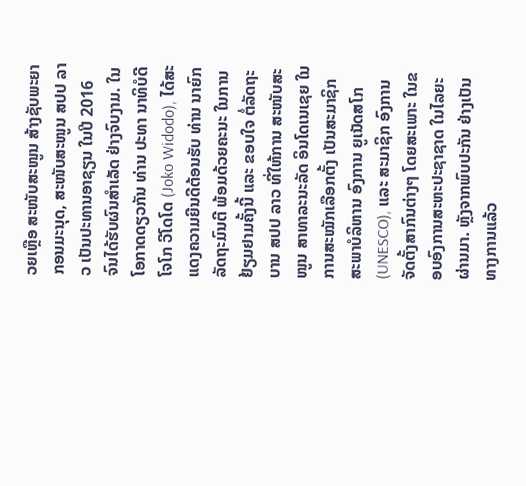ວຍເຫຼືອ ສະໜັບສະໜູນ ສ້າງຊັບພະຍາກອນມະນຸດ, ສະໜັບສະໜູນ ສປປ ລາວ ເປັນປະທານອາຊຽນ ໃນປີ 2016 ຈົນໄດ້ຮັບຜົນສໍາເລັດ ຢ່າງຈົບງາມ. ໃນໂອກາດດຽວກັນ ທ່ານ ປະທາ ນາທິບໍດີ ໂຈໂກ ວີໂດໂດ (Joko Widodo), ໄດ້ສະແດງຄວາມຍີນດີຕ້ອນຮັບ ທ່ານ ນາຍົກລັດຖະມົນຕີ ພ້ອມດ້ວຍຄະນະ ໃນການຢ້ຽມຢາມຄັ້ງນີ້ ແລະ ຂອບໃຈ ຕໍ່ລັດຖະບານ ສປປ ລາວ ທີ່ໃຫ້ການ ສະໜັບສະໜູນ ສາທາລະນະລັດ ອິນໂດເນເຊຍ ໃນການສະໝັກເລືອກຕັ້ງ ເປັນສະມາຊິກສະພາບໍລິຫານ ອົງການ ຍູເນັດສໂກ (UNESCO), ແລະ ສະມາຊິກ ອົງການຈັດຕັ້ງສາກົນຕ່າງໆ ໂດຍສະເພາະ ໃນຂອບອົງການສະຫະປະຊາຊາດ ໃນໄລຍະຜ່ານມາ. ຫຼັງຈາກພົບປະກັນ ຢ່າງເປັນທາງການແລ້ວ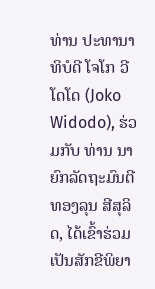ທ່ານ ປະທານາທິບໍດີ ໂຈໂກ ວີໂດໂດ (Joko Widodo), ຮ່ວມກັບ ທ່ານ ນາຍົກລັດຖະມົນຕີ ທອງລຸນ ສີສຸລິດ, ໄດ້ເຂົ້າຮ່ວມເປັນສັກຂີພິຍາ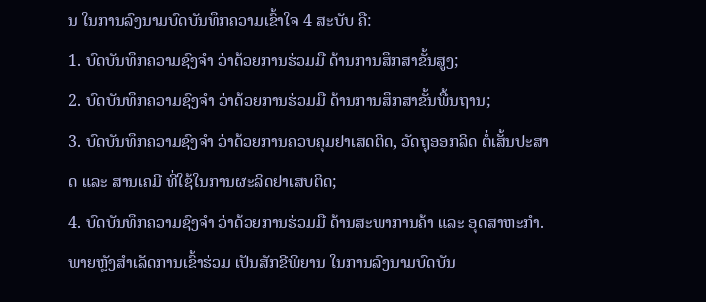ນ ໃນການລົງນາມບົດບັນທຶກຄວາມເຂົ້າໃຈ 4 ສະບັບ ຄື:
1. ບົດບັນທຶກຄວາມຊົງຈໍາ ວ່າດ້ວຍການຮ່ວມມື ດ້ານການສຶກສາຂັ້ນສູງ;
2. ບົດບັນທຶກຄວາມຊົງຈໍາ ວ່າດ້ວຍການຮ່ວມມື ດ້ານການສຶກສາຂັ້ນພື້ນຖານ;
3. ບົດບັນທຶກຄວາມຊົງຈໍາ ວ່າດ້ວຍການຄວບຄຸມຢາເສດຕິດ, ວັດຖຸອອກລິດ ຕໍ່ເສັ້ນປະສາດ ແລະ ສານເຄມີ ທີ່ໃຊ້ໃນການຜະລິດຢາເສບຕິດ;
4. ບົດບັນທຶກຄວາມຊົງຈໍາ ວ່າດ້ວຍການຮ່ວມມື ດ້ານສະພາການຄ້າ ແລະ ອຸດສາຫະກໍາ.
ພາຍຫຼັງສຳເລັດການເຂົ້າຮ່ວມ ເປັນສັກຂີພິຍານ ໃນການລົງນາມບົດບັນ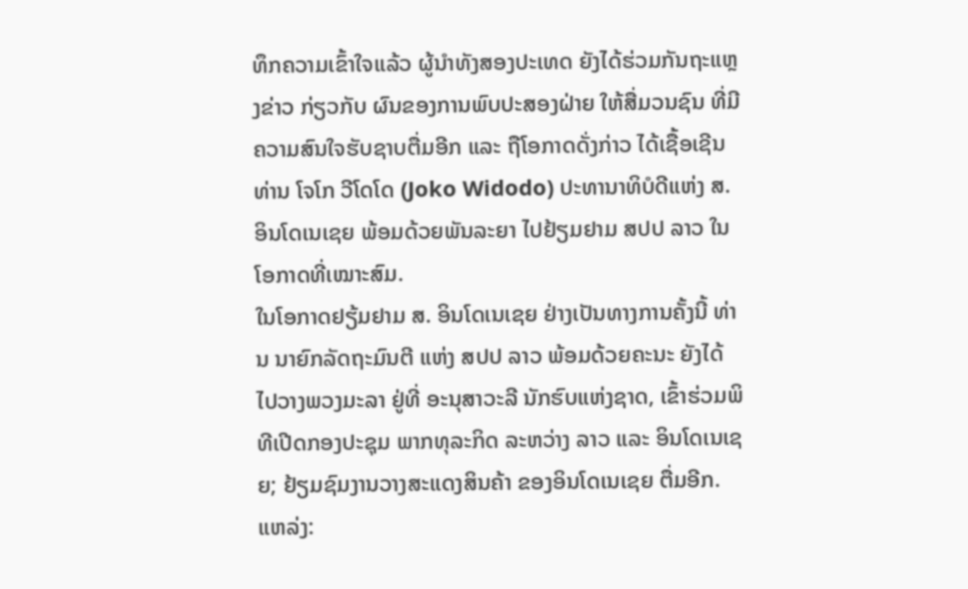ທຶກຄວາມເຂົ້າໃຈແລ້ວ ຜູ້ນຳທັງສອງປະເທດ ຍັງໄດ້ຮ່ວມກັນຖະແຫຼງຂ່າວ ກ່ຽວກັບ ຜົນຂອງການພົບປະສອງຝ່າຍ ໃຫ້ສື່ມວນຊົນ ທີ່ມີຄວາມສົນໃຈຮັບຊາບຕື່ມອີກ ແລະ ຖືໂອກາດດັ່ງກ່າວ ໄດ້ເຊື້ອເຊີນ ທ່ານ ໂຈໂກ ວີໂດໂດ (Joko Widodo) ປະທານາທິບໍດີແຫ່ງ ສ. ອິນໂດເນເຊຍ ພ້ອມດ້ວຍພັນລະຍາ ໄປຢ້ຽມຢາມ ສປປ ລາວ ໃນໂອກາດທີ່ເໝາະສົມ.
ໃນໂອກາດຢຽ້ມຢາມ ສ. ອິນໂດເນເຊຍ ຢ່າງເປັນທາງການຄັ້ງນີ້ ທ່ານ ນາຍົກລັດຖະມົນຕີ ແຫ່ງ ສປປ ລາວ ພ້ອມດ້ວຍຄະນະ ຍັງໄດ້ໄປວາງພວງມະລາ ຢູ່ທີ່ ອະນຸສາວະລີ ນັກຮົບແຫ່ງຊາດ, ເຂົ້າຮ່ວມພິທີເປີດກອງປະຊຸມ ພາກທຸລະກິດ ລະຫວ່າງ ລາວ ແລະ ອິນໂດເນເຊຍ; ຢ້ຽມຊົມງານວາງສະແດງສິນຄ້າ ຂອງອິນໂດເນເຊຍ ຕື່ມອີກ.
ແຫລ່ງ: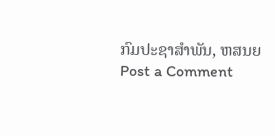ກົມປະຊາສຳພັນ, ຫສນຍ
Post a Comment